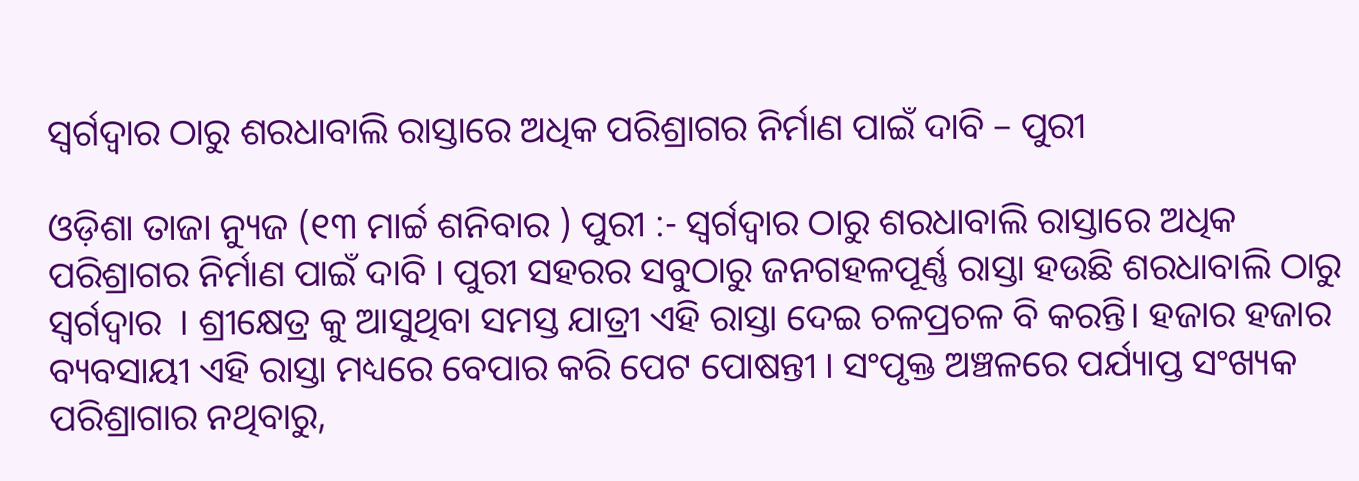ସ୍ଵର୍ଗଦ୍ଵାର ଠାରୁ ଶରଧାବାଲି ରାସ୍ତାରେ ଅଧିକ ପରିଶ୍ରାଗର ନିର୍ମାଣ ପାଇଁ ଦାବି – ପୁରୀ

ଓଡ଼ିଶା ତାଜା ନ୍ୟୁଜ (୧୩ ମାର୍ଚ୍ଚ ଶନିବାର ) ପୁରୀ :- ସ୍ଵର୍ଗଦ୍ଵାର ଠାରୁ ଶରଧାବାଲି ରାସ୍ତାରେ ଅଧିକ ପରିଶ୍ରାଗର ନିର୍ମାଣ ପାଇଁ ଦାବି । ପୁରୀ ସହରର ସବୁଠାରୁ ଜନଗହଳପୂର୍ଣ୍ଣ ରାସ୍ତା ହଉଛି ଶରଧାବାଲି ଠାରୁ ସ୍ଵର୍ଗଦ୍ଵାର  । ଶ୍ରୀକ୍ଷେତ୍ର କୁ ଆସୁଥିବା ସମସ୍ତ ଯାତ୍ରୀ ଏହି ରାସ୍ତା ଦେଇ ଚଳପ୍ରଚଳ ବି କରନ୍ତି। ହଜାର ହଜାର ବ୍ୟବସାୟୀ ଏହି ରାସ୍ତା ମଧ୍ୟରେ ବେପାର କରି ପେଟ ପୋଷନ୍ତୀ । ସଂପୃକ୍ତ ଅଞ୍ଚଳରେ ପର୍ଯ୍ୟାପ୍ତ ସଂଖ୍ୟକ ପରିଶ୍ରାଗାର ନଥିବାରୁ,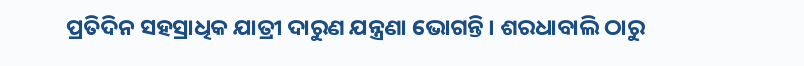ପ୍ରତିଦିନ ସହସ୍ରାଧିକ ଯାତ୍ରୀ ଦାରୁଣ ଯନ୍ତ୍ରଣା ଭୋଗନ୍ତି । ଶରଧାବାଲି ଠାରୁ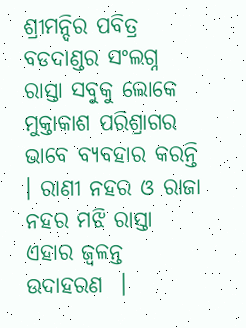ଶ୍ରୀମନ୍ଦିର ପବିତ୍ର ବଡଦାଣ୍ଡର ସଂଲଗ୍ନ ରାସ୍ତା ସବୁକୁ ଲୋକେ ମୁକ୍ତାକାଶ ପରିଶ୍ରାଗର ଭାବେ ବ୍ୟବହାର କରନ୍ତି । ରାଣୀ ନହର ଓ ରାଜା ନହର ମଝି ରାସ୍ତା ଏହାର ଜ୍ୱଳନ୍ତ ଉଦାହରଣ  ।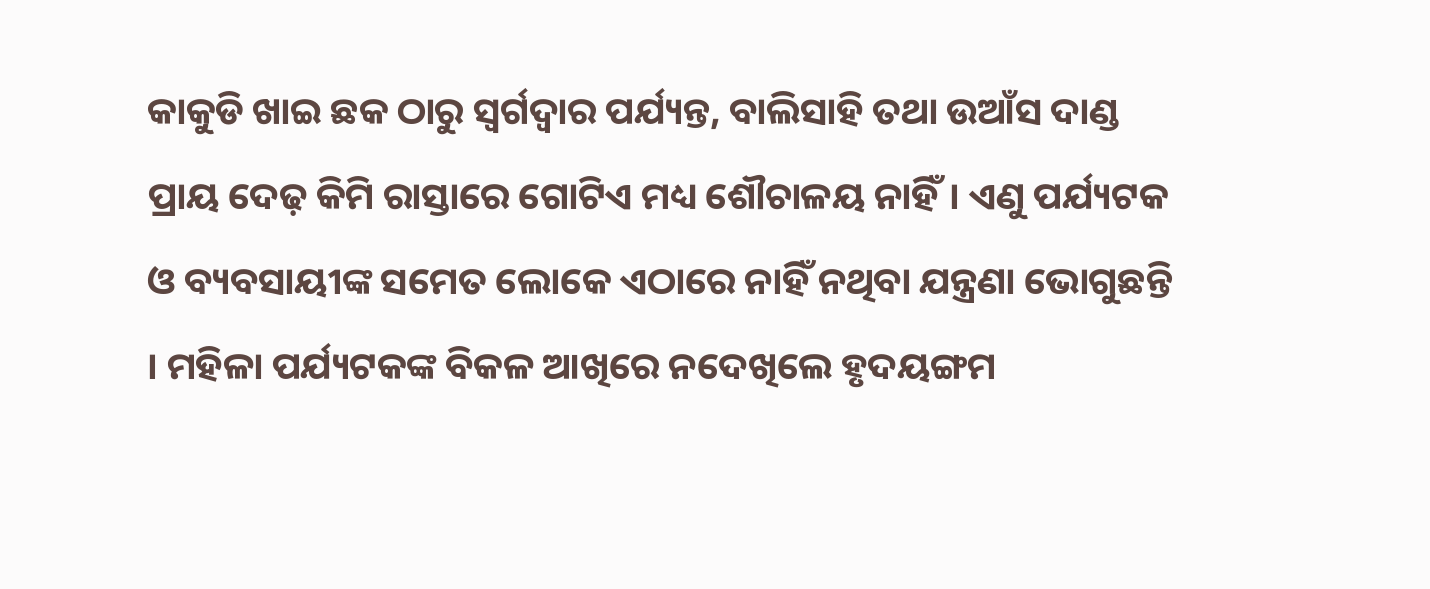କାକୁଡି ଖାଇ ଛକ ଠାରୁ ସ୍ଵର୍ଗଦ୍ଵାର ପର୍ଯ୍ୟନ୍ତ, ବାଲିସାହି ତଥା ଉଆଁସ ଦାଣ୍ଡ ପ୍ରାୟ ଦେଢ଼ କିମି ରାସ୍ତାରେ ଗୋଟିଏ ମଧ୍ୟ ଶୌଚାଳୟ ନାହିଁ। ଏଣୁ ପର୍ଯ୍ୟଟକ ଓ ବ୍ୟବସାୟୀଙ୍କ ସମେତ ଲୋକେ ଏଠାରେ ନାହିଁ ନଥିବା ଯନ୍ତ୍ରଣା ଭୋଗୁଛନ୍ତି । ମହିଳା ପର୍ଯ୍ୟଟକଙ୍କ ବିକଳ ଆଖିରେ ନଦେଖିଲେ ହୃଦୟଙ୍ଗମ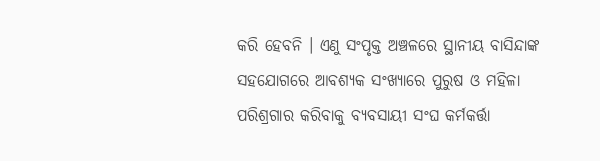କରି ହେବନି । ଏଣୁ ସଂପୃକ୍ତ ଅଞ୍ଚଳରେ ସ୍ଥାନୀୟ ବାସିନ୍ଦାଙ୍କ ସହଯୋଗରେ ଆବଶ୍ୟକ ସଂଖ୍ୟାରେ ପୁରୁଷ ଓ ମହିଳା ପରିଶ୍ରଗାର କରିବାକୁ ବ୍ୟବସାୟୀ ସଂଘ କର୍ମକର୍ତ୍ତା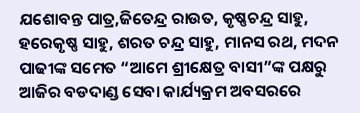ଯଶୋବନ୍ତ ପାତ୍ର,ଜିତେନ୍ଦ୍ର ରାଉତ, କୃଷ୍ଣଚନ୍ଦ୍ର ସାହୁ, ହରେକୃଷ୍ଣ ସାହୁ, ଶରତ ଚନ୍ଦ୍ର ସାହୁ, ମାନସ ରଥ, ମଦନ ପାଢୀଙ୍କ ସମେତ “ଆମେ ଶ୍ରୀକ୍ଷେତ୍ର ବାସୀ”ଙ୍କ ପକ୍ଷରୁ ଆଜିର ବଡଦାଣ୍ଡ ସେବା କାର୍ଯ୍ୟକ୍ରମ ଅବସରରେ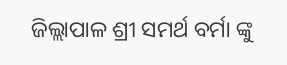ଜିଲ୍ଲାପାଳ ଶ୍ରୀ ସମର୍ଥ ବର୍ମା ଙ୍କୁ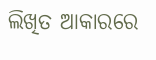ଲିଖିତ ଆକାରରେ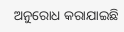ଅନୁରୋଧ କରାଯାଇଛି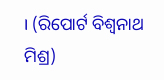। (ରିପୋର୍ଟ ବିଶ୍ଵନାଥ ମିଶ୍ର)